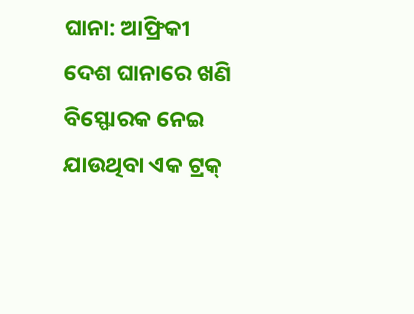ଘାନା: ଆଫ୍ରିକୀ ଦେଶ ଘାନାରେ ଖଣି ବିସ୍ଫୋରକ ନେଇ ଯାଉଥିବା ଏକ ଟ୍ରକ୍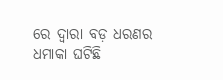ରେ ଦ୍ୱାରା ବଡ଼ ଧରଣର ଧମାକା ଘଟିଛି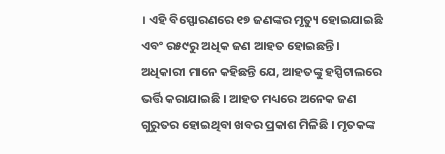। ଏହି ବିସ୍ଫୋରଣରେ ୧୭ ଜଣଙ୍କର ମୃତ୍ୟୁ ହୋଇଯାଇଛି ଏବଂ ର୫୯ରୁ ଅଧିକ ଜଣ ଆହତ ହୋଇଛନ୍ତି । ଅଧିକାରୀ ମାନେ କହିଛନ୍ତି ଯେ, ଆହତଙ୍କୁ ହସ୍ପିଟାଲରେ ଭର୍ତ୍ତି କରାଯାଇଛି । ଆହତ ମଧ୍ୟରେ ଅନେକ ଜଣ ଗୁରୁତର ହୋଇଥିବା ଖବର ପ୍ରକାଶ ମିଳିଛି । ମୃତକଙ୍କ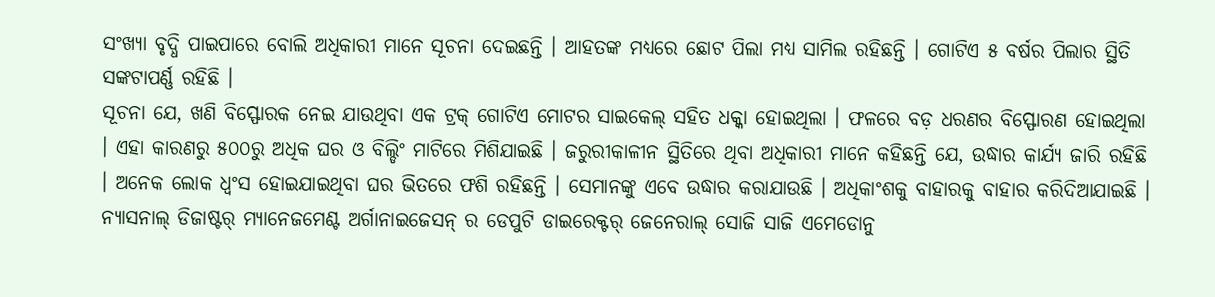ସଂଖ୍ୟା ବୃଦ୍ଧି ପାଇପାରେ ବୋଲି ଅଧିକାରୀ ମାନେ ସୂଚନା ଦେଇଛନ୍ତି । ଆହତଙ୍କ ମଧ୍ୟରେ ଛୋଟ ପିଲା ମଧ୍ୟ ସାମିଲ ରହିଛନ୍ତି । ଗୋଟିଏ ୫ ବର୍ଷର ପିଲାର ସ୍ଥିତି ସଙ୍କଟାପର୍ଣ୍ଣ ରହିଛି ।
ସୂଚନା ଯେ, ଖଣି ବିସ୍ଫୋରକ ନେଇ ଯାଉଥିବା ଏକ ଟ୍ରକ୍ ଗୋଟିଏ ମୋଟର ସାଇକେଲ୍ ସହିତ ଧକ୍କା ହୋଇଥିଲା । ଫଳରେ ବଡ଼ ଧରଣର ବିସ୍ଫୋରଣ ହୋଇଥିଲା । ଏହା କାରଣରୁ ୫୦୦ରୁ ଅଧିକ ଘର ଓ ବିଲ୍ଡିଂ ମାଟିରେ ମିଶିଯାଇଛି । ଜରୁରୀକାଳୀନ ସ୍ଥିତିରେ ଥିବା ଅଧିକାରୀ ମାନେ କହିଛନ୍ତି ଯେ, ଉଦ୍ଧାର କାର୍ଯ୍ୟ ଜାରି ରହିଛି । ଅନେକ ଲୋକ ଧ୍ୱଂସ ହୋଇଯାଇଥିବା ଘର ଭିତରେ ଫଶି ରହିଛନ୍ତି । ସେମାନଙ୍କୁ ଏବେ ଉଦ୍ଧାର କରାଯାଉଛି । ଅଧିକାଂଶକୁ ବାହାରକୁ ବାହାର କରିଦିଆଯାଇଛି ।
ନ୍ୟାସନାଲ୍ ଡିଜାଷ୍ଟର୍ ମ୍ୟାନେଜମେଣ୍ଟ ଅର୍ଗାନାଇଜେସନ୍ ର ଡେପୁଟି ଡାଇରେକ୍ଟର୍ ଜେନେରାଲ୍ ସୋଜି ସାଜି ଏମେଡୋନୁ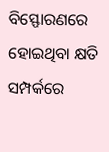ବିସ୍ଫୋରଣରେ ହୋଇଥିବା କ୍ଷତି ସମ୍ପର୍କରେ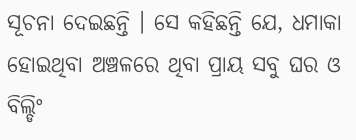ସୂଚନା ଦେଇଛନ୍ତି । ସେ କହିଛନ୍ତି ଯେ, ଧମାକା ହୋଇଥିବା ଅଞ୍ଚଳରେ ଥିବା ପ୍ରାୟ ସବୁ ଘର ଓ ବିଲ୍ଡିଂ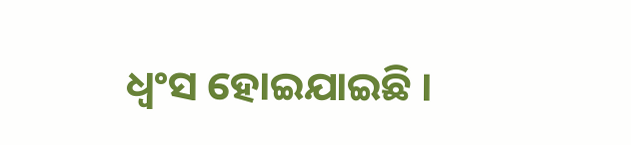ଧ୍ୱଂସ ହୋଇଯାଇଛି ।